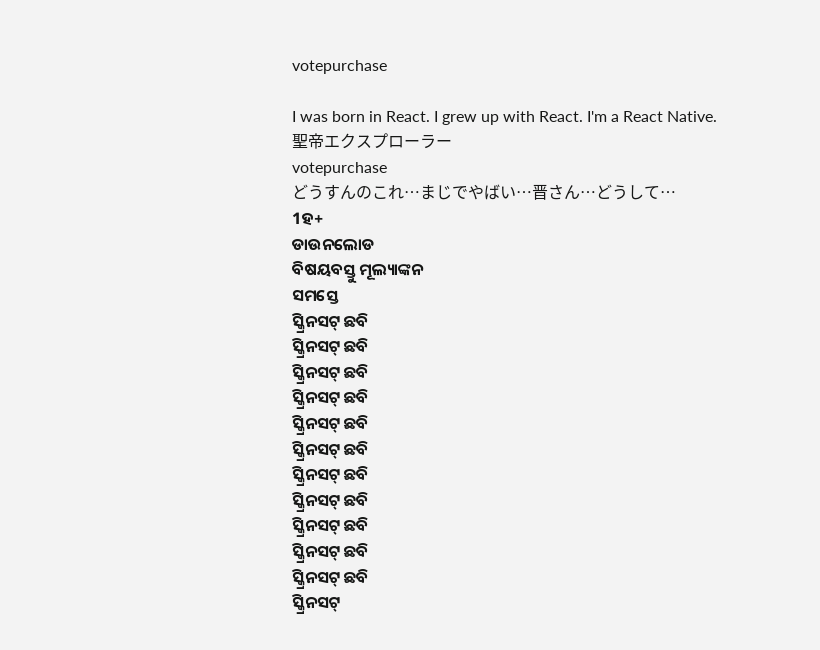votepurchase

I was born in React. I grew up with React. I'm a React Native.
聖帝エクスプローラー
votepurchase
どうすんのこれ…まじでやばい…晋さん…どうして…
1ହ+
ଡାଉନଲୋଡ
ବିଷୟବସ୍ତୁ ମୂଲ୍ୟାଙ୍କନ
ସମସ୍ତେ
ସ୍କ୍ରିନସଟ୍ ଛବି
ସ୍କ୍ରିନସଟ୍ ଛବି
ସ୍କ୍ରିନସଟ୍ ଛବି
ସ୍କ୍ରିନସଟ୍ ଛବି
ସ୍କ୍ରିନସଟ୍ ଛବି
ସ୍କ୍ରିନସଟ୍ ଛବି
ସ୍କ୍ରିନସଟ୍ ଛବି
ସ୍କ୍ରିନସଟ୍ ଛବି
ସ୍କ୍ରିନସଟ୍ ଛବି
ସ୍କ୍ରିନସଟ୍ ଛବି
ସ୍କ୍ରିନସଟ୍ ଛବି
ସ୍କ୍ରିନସଟ୍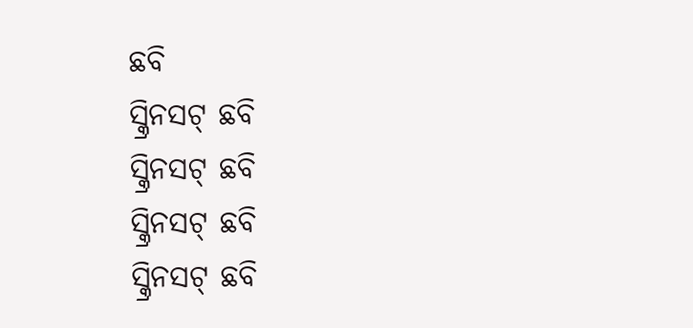ଛବି
ସ୍କ୍ରିନସଟ୍ ଛବି
ସ୍କ୍ରିନସଟ୍ ଛବି
ସ୍କ୍ରିନସଟ୍ ଛବି
ସ୍କ୍ରିନସଟ୍ ଛବି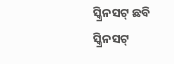ସ୍କ୍ରିନସଟ୍ ଛବି
ସ୍କ୍ରିନସଟ୍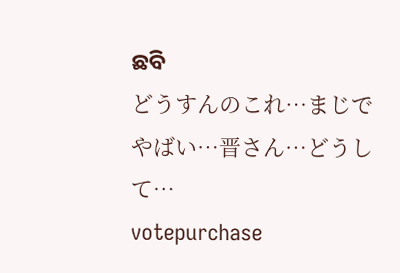ଛବି
どうすんのこれ…まじでやばい…晋さん…どうして…
votepurchase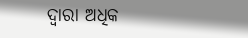ଦ୍ୱାରା ଅଧିକ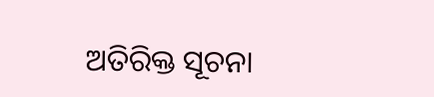ଅତିରିକ୍ତ ସୂଚନା